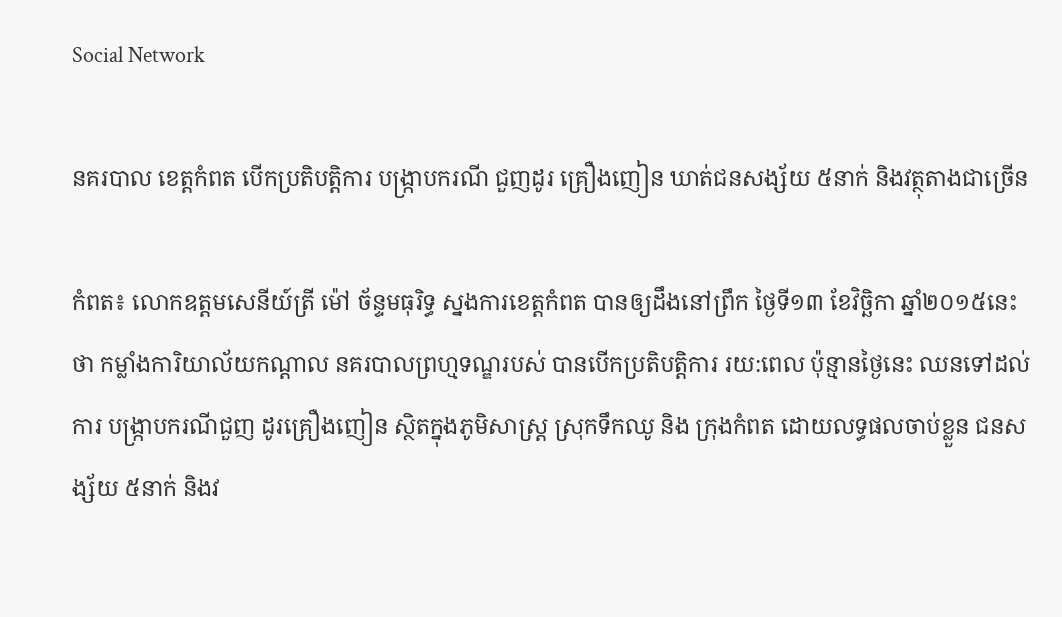Social Network

នគរបាល ខេត្តកំពត បើកប្រតិបត្តិការ បង្ក្រាបករណី ជួញដូរ គ្រឿងញៀន ឃាត់ជនសង្ស័យ ៥នាក់ និងវត្ថុតាងជាច្រើន

កំពត៖ លោកឧត្តមសេនីយ៍ត្រី ម៉ៅ ច័ន្ទមធុរិទ្ធ ស្នងការខេត្តកំពត បានឲ្យដឹងនៅព្រឹក ថ្ងៃទី១៣ ខែវិច្ឆិកា ឆ្នាំ២០១៥នេះថា កម្លាំងការិយាល័យកណ្តាល នគរបាលព្រហ្មទណ្ឌរបស់ បានបើកប្រតិបត្តិការ រយ:ពេល ប៉ុន្មានថ្ងៃនេះ ឈនទៅដល់ការ បង្ក្រាបករណីជួញ ដូរគ្រឿងញៀន ស្ថិតក្នុងភូមិសាស្ត្រ ស្រុកទឹកឈូ និង ក្រុងកំពត ដោយលទ្ធផលចាប់ខ្លួន ជនសង្ស័យ ៥នាក់ និងវ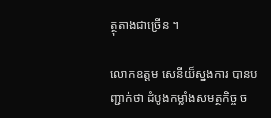ត្ថុតាងជាច្រើន ។

លោកឧត្តម សេនីយ៏ស្នងការ បានបញ្ជាក់ថា ដំបូងកម្លាំងសមត្ថកិច្ច ច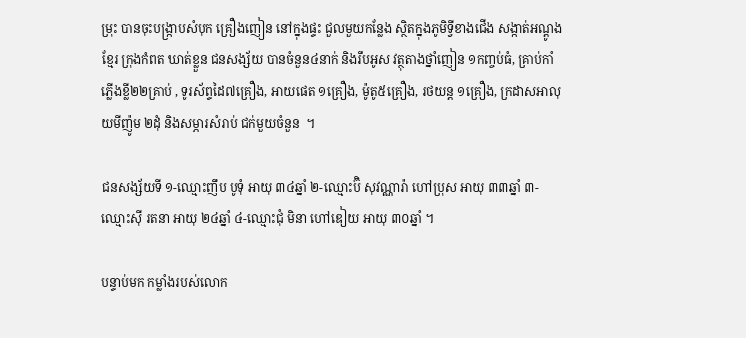ម្រុះ បានចុះបង្ក្រាបសំបុក គ្រឿងញៀន នៅក្នុងផ្ទះ ជួលមួយកន្លែង ស្ថិតក្នុងភូមិទ្វីខាងជើង សង្កាត់អណ្តូងខ្មែរ ក្រុងកំពត ឃាត់ខ្លួន ជនសង្ស័យ បានចំនួន៤នាក់ និងរឹបអូស វត្ថុតាងថ្នាំញៀន ១កញ្ចប់ធំ, គ្រាប់កាំភ្លើងខ្លី២២គ្រាប់ , ទូរស័ព្ទដៃ៧គ្រឿង, អាយផេត ១គ្រឿង, ម៉ូតូ៥គ្រឿង, រថយន្ត ១គ្រឿង, ក្រដាសអាលុយមីញ៉ូម ២ដុំ និងសម្ភារសំរាប់ ជក់មួយចំនួន  ។

ជនសង្ស័យទី ១-ឈ្មោះញឹប បូទុំ អាយុ ៣៤ឆ្នាំ ២-ឈ្មោះប៊ិ សុវណ្ណារ៉ា ហៅប្រុស អាយុ ៣៣ឆ្នាំ ៣-ឈ្មោះស៊ី រតនា អាយុ ២៤ឆ្នាំ ៤-ឈ្មោះជុំ មិនា ហៅឌៀយ អាយុ ៣០ឆ្នាំ ។

បន្ទាប់មក កម្លាំងរបស់លោក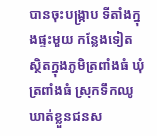បានចុះបង្ក្រាប ទីតាំងក្នុងផ្ទះមួយ កន្លែងទៀត ស្ថិតក្នុងភូមិត្រពាំងធំ ឃុំត្រពាំងធំ ស្រុកទឹកឈូ ឃាត់ខ្លួនជនស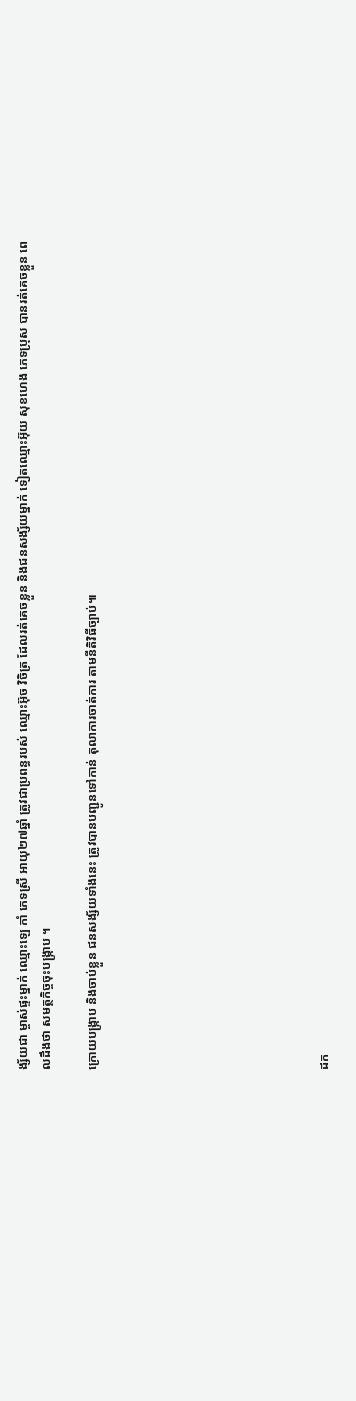ង្ស័យជា ម្ចាស់ផ្ទះម្នាក់ ឈ្មោះឡេ កាំ ភេទស្រី អាយុ២៧ឆ្នាំ ត្រូវជាប្រពន្ធរបស់ ឈ្មោះអ៊ុច វិចិត្រ ដែលរត់គេចខ្លួន និងជនសង្ស័យម្នាក់ ទៀតឈ្មោះអ៊ុយ សុខហេង ភេទប្រុស បានរត់គេចខ្លួន ពេលដឹងថា សមត្ថកិច្ចចុះបង្ក្រាប ។

ក្រោយបង្ក្រាប និងចាប់ខ្លួន ជនសង្ស័យទាំងនេះ ត្រូវបានបញ្ជូនទៅកាន់ តុលាការចាត់ការ តាមនីតិវិធីច្បាប់៕









ដក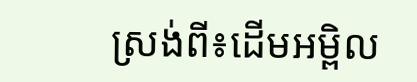ស្រង់ពី៖ដើមអម្ពិល